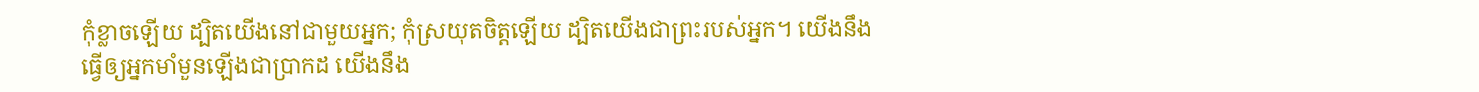កុំខ្លាចឡើយ ដ្បិតយើងនៅជាមួយអ្នក; កុំស្រយុតចិត្តឡើយ ដ្បិតយើងជាព្រះរបស់អ្នក។ យើងនឹងធ្វើឲ្យអ្នកមាំមួនឡើងជាប្រាកដ យើងនឹង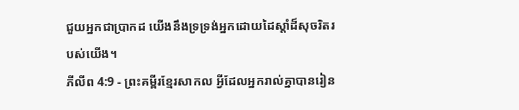ជួយអ្នកជាប្រាកដ យើងនឹងទ្រទ្រង់អ្នកដោយដៃស្ដាំដ៏សុចរិតរបស់យើង។
ភីលីព 4:9 - ព្រះគម្ពីរខ្មែរសាកល អ្វីដែលអ្នករាល់គ្នាបានរៀន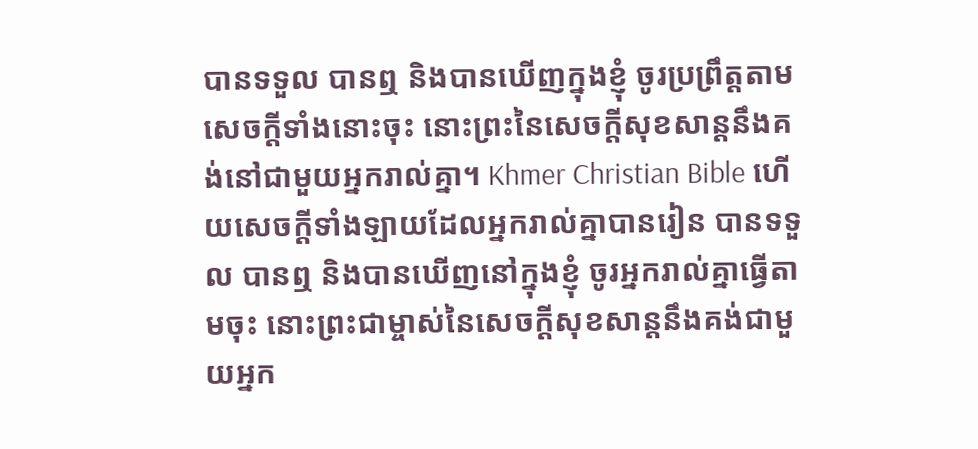បានទទួល បានឮ និងបានឃើញក្នុងខ្ញុំ ចូរប្រព្រឹត្តតាមសេចក្ដីទាំងនោះចុះ នោះព្រះនៃសេចក្ដីសុខសាន្តនឹងគង់នៅជាមួយអ្នករាល់គ្នា។ Khmer Christian Bible ហើយសេចក្ដីទាំងឡាយដែលអ្នករាល់គ្នាបានរៀន បានទទួល បានឮ និងបានឃើញនៅក្នុងខ្ញុំ ចូរអ្នករាល់គ្នាធ្វើតាមចុះ នោះព្រះជាម្ចាស់នៃសេចក្ដីសុខសាន្ដនឹងគង់ជាមួយអ្នក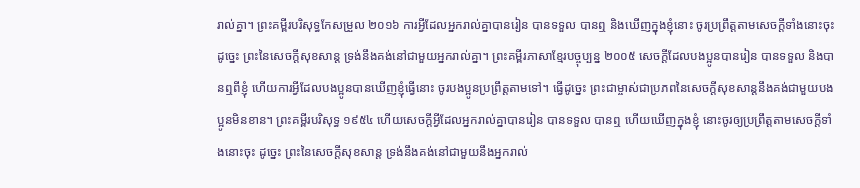រាល់គ្នា។ ព្រះគម្ពីរបរិសុទ្ធកែសម្រួល ២០១៦ ការអ្វីដែលអ្នករាល់គ្នាបានរៀន បានទទួល បានឮ និងឃើញក្នុងខ្ញុំនោះ ចូរប្រព្រឹត្តតាមសេចក្ដីទាំងនោះចុះ ដូច្នេះ ព្រះនៃសេចក្ដីសុខសាន្ត ទ្រង់នឹងគង់នៅជាមួយអ្នករាល់គ្នា។ ព្រះគម្ពីរភាសាខ្មែរបច្ចុប្បន្ន ២០០៥ សេចក្ដីដែលបងប្អូនបានរៀន បានទទួល និងបានឮពីខ្ញុំ ហើយការអ្វីដែលបងប្អូនបានឃើញខ្ញុំធ្វើនោះ ចូរបងប្អូនប្រព្រឹត្តតាមទៅ។ ធ្វើដូច្នេះ ព្រះជាម្ចាស់ជាប្រភពនៃសេចក្ដីសុខសាន្តនឹងគង់ជាមួយបងប្អូនមិនខាន។ ព្រះគម្ពីរបរិសុទ្ធ ១៩៥៤ ហើយសេចក្ដីអ្វីដែលអ្នករាល់គ្នាបានរៀន បានទទួល បានឮ ហើយឃើញក្នុងខ្ញុំ នោះចូរឲ្យប្រព្រឹត្តតាមសេចក្ដីទាំងនោះចុះ ដូច្នេះ ព្រះនៃសេចក្ដីសុខសាន្ត ទ្រង់នឹងគង់នៅជាមួយនឹងអ្នករាល់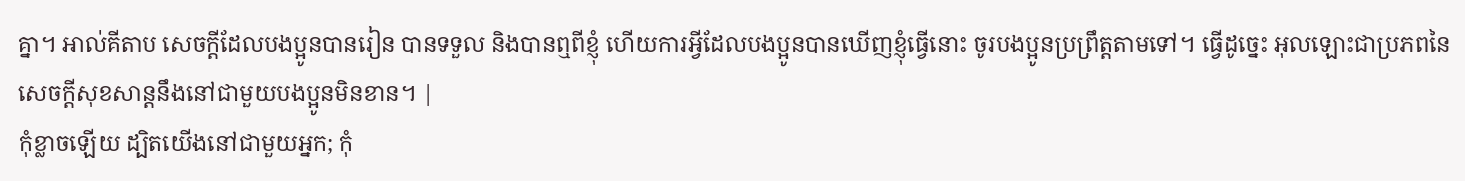គ្នា។ អាល់គីតាប សេចក្ដីដែលបងប្អូនបានរៀន បានទទួល និងបានឮពីខ្ញុំ ហើយការអ្វីដែលបងប្អូនបានឃើញខ្ញុំធ្វើនោះ ចូរបងប្អូនប្រព្រឹត្ដតាមទៅ។ ធ្វើដូច្នេះ អុលឡោះជាប្រភពនៃសេចក្ដីសុខសាន្ដនឹងនៅជាមួយបងប្អូនមិនខាន។ |
កុំខ្លាចឡើយ ដ្បិតយើងនៅជាមួយអ្នក; កុំ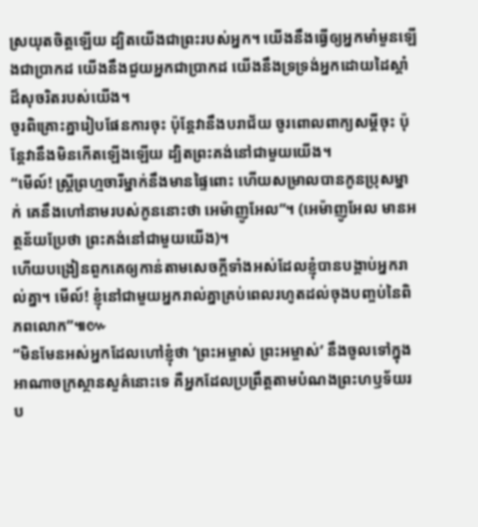ស្រយុតចិត្តឡើយ ដ្បិតយើងជាព្រះរបស់អ្នក។ យើងនឹងធ្វើឲ្យអ្នកមាំមួនឡើងជាប្រាកដ យើងនឹងជួយអ្នកជាប្រាកដ យើងនឹងទ្រទ្រង់អ្នកដោយដៃស្ដាំដ៏សុចរិតរបស់យើង។
ចូរពិគ្រោះគ្នារៀបផែនការចុះ ប៉ុន្តែវានឹងបរាជ័យ ចូរពោលពាក្យសម្ដីចុះ ប៉ុន្តែវានឹងមិនកើតឡើងឡើយ ដ្បិតព្រះគង់នៅជាមួយយើង។
“មើល៍! ស្ត្រីព្រហ្មចារីម្នាក់នឹងមានផ្ទៃពោះ ហើយសម្រាលបានកូនប្រុសម្នាក់ គេនឹងហៅនាមរបស់កូននោះថា អេម៉ាញូអែល”។ (អេម៉ាញូអែល មានអត្ថន័យប្រែថា ព្រះគង់នៅជាមួយយើង)។
ហើយបង្រៀនពួកគេឲ្យកាន់តាមសេចក្ដីទាំងអស់ដែលខ្ញុំបានបង្គាប់អ្នករាល់គ្នា។ មើល៍! ខ្ញុំនៅជាមួយអ្នករាល់គ្នាគ្រប់ពេលរហូតដល់ចុងបញ្ចប់នៃពិភពលោក”៕៚
“មិនមែនអស់អ្នកដែលហៅខ្ញុំថា ‘ព្រះអម្ចាស់ ព្រះអម្ចាស់’ នឹងចូលទៅក្នុងអាណាចក្រស្ថានសួគ៌នោះទេ គឺអ្នកដែលប្រព្រឹត្តតាមបំណងព្រះហឫទ័យរប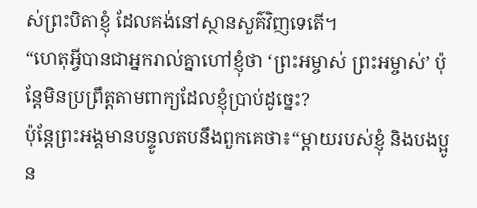ស់ព្រះបិតាខ្ញុំ ដែលគង់នៅស្ថានសួគ៌វិញទេតើ។
“ហេតុអ្វីបានជាអ្នករាល់គ្នាហៅខ្ញុំថា ‘ព្រះអម្ចាស់ ព្រះអម្ចាស់’ ប៉ុន្តែមិនប្រព្រឹត្តតាមពាក្យដែលខ្ញុំប្រាប់ដូច្នេះ?
ប៉ុន្តែព្រះអង្គមានបន្ទូលតបនឹងពួកគេថា៖“ម្ដាយរបស់ខ្ញុំ និងបងប្អូន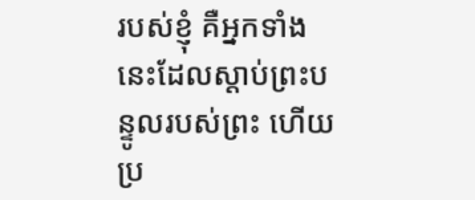របស់ខ្ញុំ គឺអ្នកទាំងនេះដែលស្ដាប់ព្រះបន្ទូលរបស់ព្រះ ហើយប្រ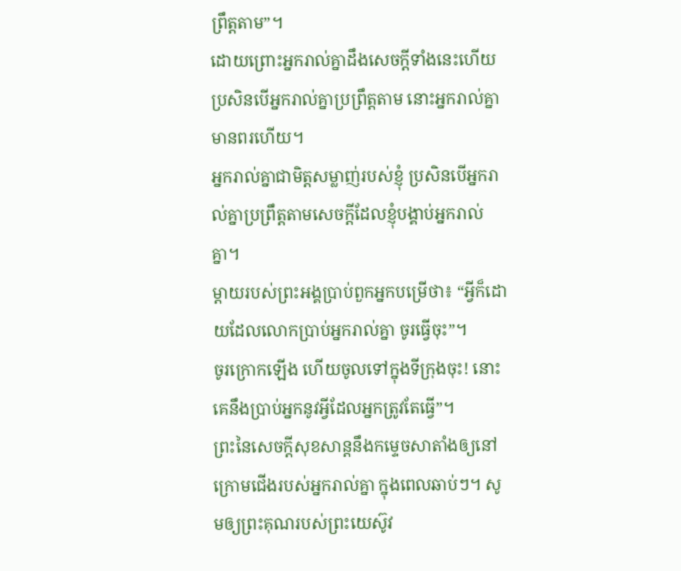ព្រឹត្តតាម”។
ដោយព្រោះអ្នករាល់គ្នាដឹងសេចក្ដីទាំងនេះហើយ ប្រសិនបើអ្នករាល់គ្នាប្រព្រឹត្តតាម នោះអ្នករាល់គ្នាមានពរហើយ។
អ្នករាល់គ្នាជាមិត្តសម្លាញ់របស់ខ្ញុំ ប្រសិនបើអ្នករាល់គ្នាប្រព្រឹត្តតាមសេចក្ដីដែលខ្ញុំបង្គាប់អ្នករាល់គ្នា។
ម្ដាយរបស់ព្រះអង្គប្រាប់ពួកអ្នកបម្រើថា៖ “អ្វីក៏ដោយដែលលោកប្រាប់អ្នករាល់គ្នា ចូរធ្វើចុះ”។
ចូរក្រោកឡើង ហើយចូលទៅក្នុងទីក្រុងចុះ! នោះគេនឹងប្រាប់អ្នកនូវអ្វីដែលអ្នកត្រូវតែធ្វើ”។
ព្រះនៃសេចក្ដីសុខសាន្តនឹងកម្ទេចសាតាំងឲ្យនៅក្រោមជើងរបស់អ្នករាល់គ្នា ក្នុងពេលឆាប់ៗ។ សូមឲ្យព្រះគុណរបស់ព្រះយេស៊ូវ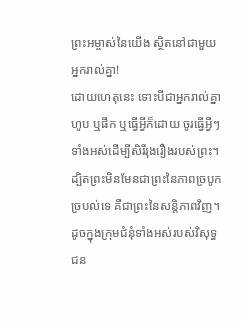ព្រះអម្ចាស់នៃយើង ស្ថិតនៅជាមួយអ្នករាល់គ្នា!
ដោយហេតុនេះ ទោះបីជាអ្នករាល់គ្នាហូប ឬផឹក ឬធ្វើអ្វីក៏ដោយ ចូរធ្វើអ្វីៗទាំងអស់ដើម្បីសិរីរុងរឿងរបស់ព្រះ។
ដ្បិតព្រះមិនមែនជាព្រះនៃភាពច្របូកច្របល់ទេ គឺជាព្រះនៃសន្តិភាពវិញ។ ដូចក្នុងក្រុមជំនុំទាំងអស់របស់វិសុទ្ធជន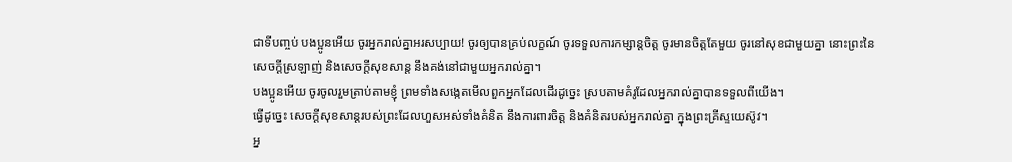ជាទីបញ្ចប់ បងប្អូនអើយ ចូរអ្នករាល់គ្នាអរសប្បាយ! ចូរឲ្យបានគ្រប់លក្ខណ៍ ចូរទទួលការកម្សាន្តចិត្ត ចូរមានចិត្តតែមួយ ចូរនៅសុខជាមួយគ្នា នោះព្រះនៃសេចក្ដីស្រឡាញ់ និងសេចក្ដីសុខសាន្ត នឹងគង់នៅជាមួយអ្នករាល់គ្នា។
បងប្អូនអើយ ចូរចូលរួមត្រាប់តាមខ្ញុំ ព្រមទាំងសង្កេតមើលពួកអ្នកដែលដើរដូច្នេះ ស្របតាមគំរូដែលអ្នករាល់គ្នាបានទទួលពីយើង។
ធ្វើដូច្នេះ សេចក្ដីសុខសាន្តរបស់ព្រះដែលហួសអស់ទាំងគំនិត នឹងការពារចិត្ត និងគំនិតរបស់អ្នករាល់គ្នា ក្នុងព្រះគ្រីស្ទយេស៊ូវ។
អ្ន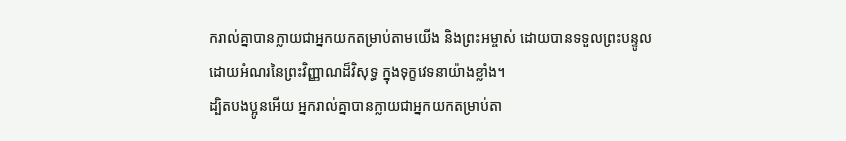ករាល់គ្នាបានក្លាយជាអ្នកយកតម្រាប់តាមយើង និងព្រះអម្ចាស់ ដោយបានទទួលព្រះបន្ទូលដោយអំណរនៃព្រះវិញ្ញាណដ៏វិសុទ្ធ ក្នុងទុក្ខវេទនាយ៉ាងខ្លាំង។
ដ្បិតបងប្អូនអើយ អ្នករាល់គ្នាបានក្លាយជាអ្នកយកតម្រាប់តា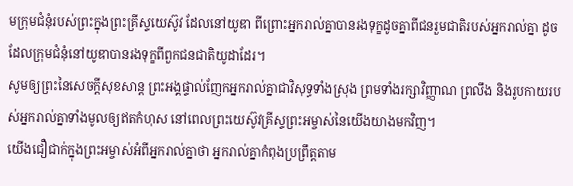មក្រុមជំនុំរបស់ព្រះក្នុងព្រះគ្រីស្ទយេស៊ូវ ដែលនៅយូឌា ពីព្រោះអ្នករាល់គ្នាបានរងទុក្ខដូចគ្នាពីជនរួមជាតិរបស់អ្នករាល់គ្នា ដូចដែលក្រុមជំនុំនៅយូឌាបានរងទុក្ខពីពួកជនជាតិយូដាដែរ។
សូមឲ្យព្រះនៃសេចក្ដីសុខសាន្ត ព្រះអង្គផ្ទាល់ញែកអ្នករាល់គ្នាជាវិសុទ្ធទាំងស្រុង ព្រមទាំងរក្សាវិញ្ញាណ ព្រលឹង និងរូបកាយរបស់អ្នករាល់គ្នាទាំងមូលឲ្យឥតកំហុស នៅពេលព្រះយេស៊ូវគ្រីស្ទព្រះអម្ចាស់នៃយើងយាងមកវិញ។
យើងជឿជាក់ក្នុងព្រះអម្ចាស់អំពីអ្នករាល់គ្នាថា អ្នករាល់គ្នាកំពុងប្រព្រឹត្តតាម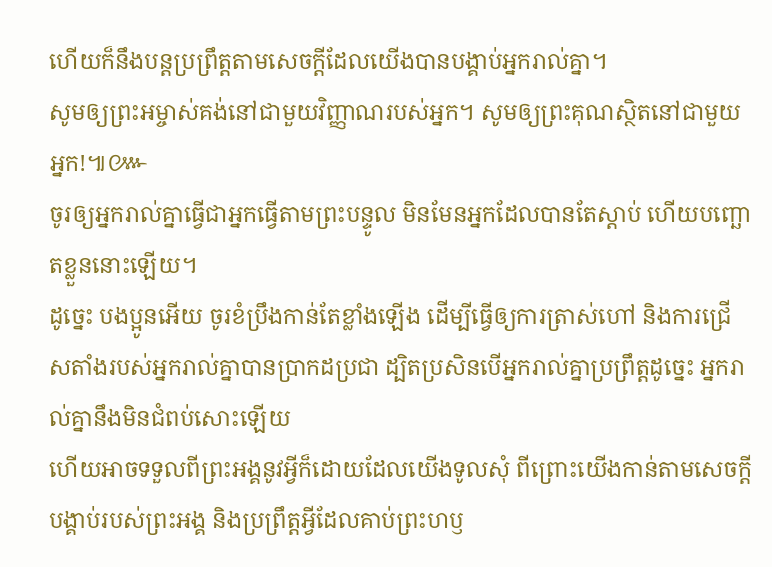ហើយក៏នឹងបន្តប្រព្រឹត្តតាមសេចក្ដីដែលយើងបានបង្គាប់អ្នករាល់គ្នា។
សូមឲ្យព្រះអម្ចាស់គង់នៅជាមួយវិញ្ញាណរបស់អ្នក។ សូមឲ្យព្រះគុណស្ថិតនៅជាមួយអ្នក!៕៚
ចូរឲ្យអ្នករាល់គ្នាធ្វើជាអ្នកធ្វើតាមព្រះបន្ទូល មិនមែនអ្នកដែលបានតែស្ដាប់ ហើយបញ្ឆោតខ្លួននោះឡើយ។
ដូច្នេះ បងប្អូនអើយ ចូរខំប្រឹងកាន់តែខ្លាំងឡើង ដើម្បីធ្វើឲ្យការត្រាស់ហៅ និងការជ្រើសតាំងរបស់អ្នករាល់គ្នាបានប្រាកដប្រជា ដ្បិតប្រសិនបើអ្នករាល់គ្នាប្រព្រឹត្តដូច្នេះ អ្នករាល់គ្នានឹងមិនជំពប់សោះឡើយ
ហើយអាចទទួលពីព្រះអង្គនូវអ្វីក៏ដោយដែលយើងទូលសុំ ពីព្រោះយើងកាន់តាមសេចក្ដីបង្គាប់របស់ព្រះអង្គ និងប្រព្រឹត្តអ្វីដែលគាប់ព្រះហឫ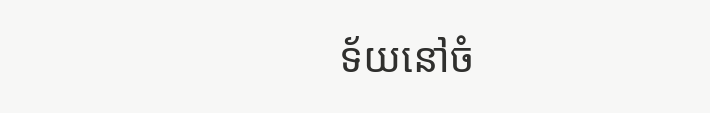ទ័យនៅចំ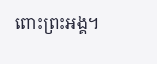ពោះព្រះអង្គ។